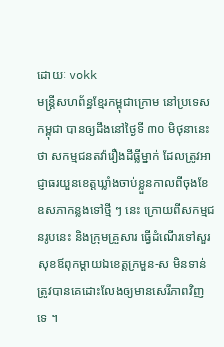ដោយៈ vokk
មន្រ្តីសហព័ន្ធខ្មែរកម្ពុជាក្រោម នៅប្រទេសកម្ពុជា បានឲ្យដឹងនៅថ្ងៃទី ៣០ មិថុនានេះថា សកម្មជនតវ៉ារឿងដីធ្លីម្នាក់ ដែលត្រូវអាជ្ញាធរយួនខេត្តឃ្លាំងចាប់ខ្លួនកាលពីចុងខែឧសភាកន្លងទៅថ្មី ៗ នេះ ក្រោយពីសកម្មជនរូបនេះ និងក្រុមគ្រួសារ ធ្វើដំណើរទៅសួរសុខឪពុកម្តាយឯខេត្តក្រមួន-ស មិនទាន់ត្រូវបានគេដោះលែងឲ្យមានសេរីភាពវិញទេ ។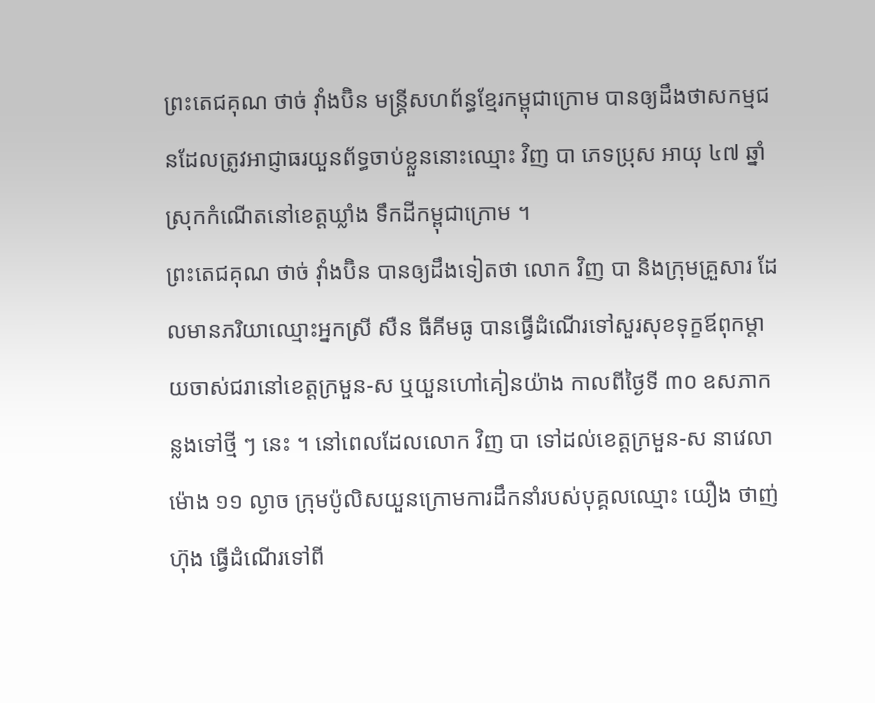ព្រះតេជគុណ ថាច់ វ៉ាំងប៊ិន មន្រ្តីសហព័ន្ធខ្មែរកម្ពុជាក្រោម បានឲ្យដឹងថាសកម្មជនដែលត្រូវអាជ្ញាធរយួនព័ទ្ធចាប់ខ្លួននោះឈ្មោះ វិញ បា ភេទប្រុស អាយុ ៤៧ ឆ្នាំ ស្រុកកំណើតនៅខេត្តឃ្លាំង ទឹកដីកម្ពុជាក្រោម ។
ព្រះតេជគុណ ថាច់ វ៉ាំងប៊ិន បានឲ្យដឹងទៀតថា លោក វិញ បា និងក្រុមគ្រួសារ ដែលមានភរិយាឈ្មោះអ្នកស្រី សឺន ធីគីមធូ បានធ្វើដំណើរទៅសួរសុខទុក្ខឪពុកម្តាយចាស់ជរានៅខេត្តក្រមួន-ស ឬយួនហៅគៀនយ៉ាង កាលពីថ្ងៃទី ៣០ ឧសភាកន្លងទៅថ្មី ៗ នេះ ។ នៅពេលដែលលោក វិញ បា ទៅដល់ខេត្តក្រមួន-ស នាវេលាម៉ោង ១១ ល្ងាច ក្រុមប៉ូលិសយួនក្រោមការដឹកនាំរបស់បុគ្គលឈ្មោះ យឿង ថាញ់ហ៊ុង ធ្វើដំណើរទៅពី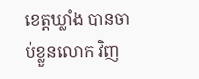ខេត្តឃ្លាំង បានចាប់ខ្លួនលោក វិញ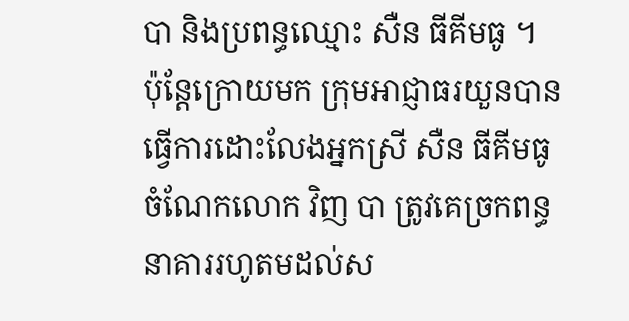បា និងប្រពន្ធឈ្មោះ សឺន ធីគីមធូ ។ ប៉ុន្តែក្រោយមក ក្រុមអាជ្ញាធរយួនបានធ្វើការដោះលែងអ្នកស្រី សឺន ធីគីមធូ ចំណែកលោក វិញ បា ត្រូវគេច្រកពន្ធនាគាររហូតមដល់ស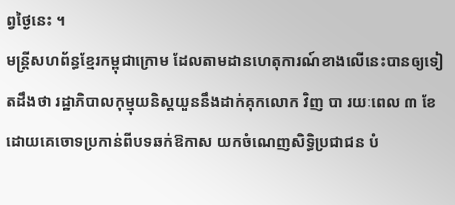ព្វថ្ងៃនេះ ។
មន្រ្តីសហព័ន្ធខ្មែរកម្ពុជាក្រោម ដែលតាមដានហេតុការណ៍ខាងលើនេះបានឲ្យទៀតដឹងថា រដ្ឋាភិបាលកុម្មុយនិស្តយួននឹងដាក់គុកលោក វិញ បា រយៈពេល ៣ ខែ ដោយគេចោទប្រកាន់ពីបទឆក់ឱកាស យកចំណេញសិទ្ធិប្រជាជន បំ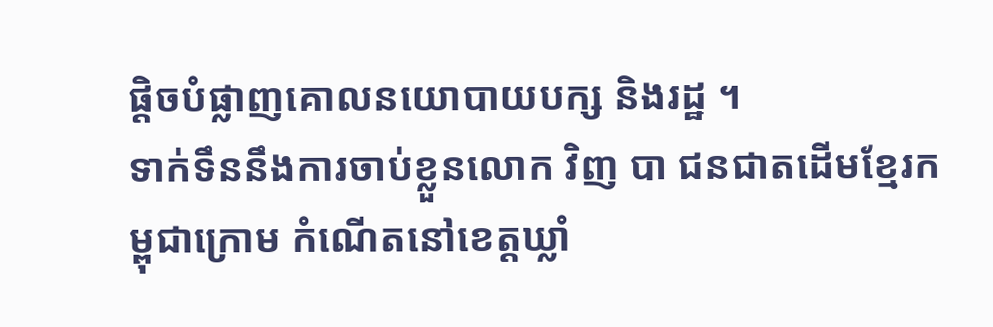ផ្តិចបំផ្លាញគោលនយោបាយបក្ស និងរដ្ឋ ។
ទាក់ទឹននឹងការចាប់ខ្លួនលោក វិញ បា ជនជាតដើមខ្មែរកម្ពុជាក្រោម កំណើតនៅខេត្តឃ្លាំ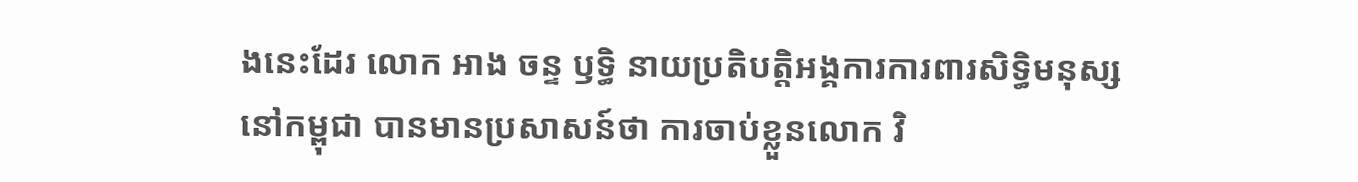ងនេះដែរ លោក អាង ចន្ទ ឫទ្ធិ នាយប្រតិបត្តិអង្គការការពារសិទ្ធិមនុស្សនៅកម្ពុជា បានមានប្រសាសន៍ថា ការចាប់ខ្លួនលោក វិ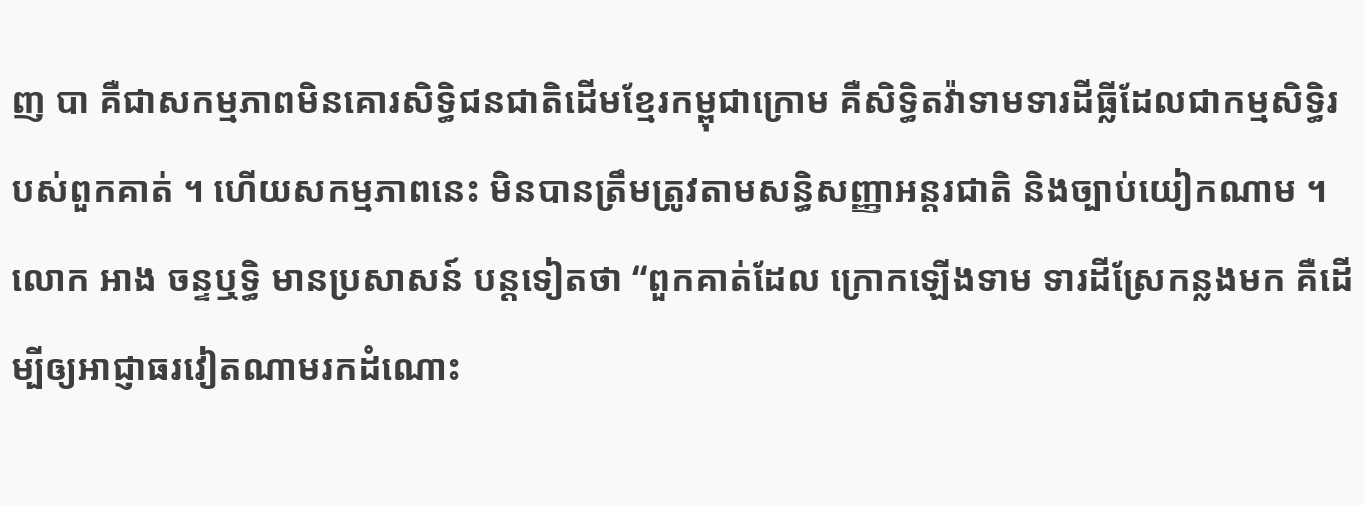ញ បា គឺជាសកម្មភាពមិនគោរសិទ្ធិជនជាតិដើមខ្មែរកម្ពុជាក្រោម គឺសិទ្ធិតវ៉ាទាមទារដីធ្លីដែលជាកម្មសិទ្ធិរបស់ពួកគាត់ ។ ហើយសកម្មភាពនេះ មិនបានត្រឹមត្រូវតាមសន្ធិសញ្ញាអន្តរជាតិ និងច្បាប់យៀកណាម ។ លោក អាង ចន្ទឬទ្ធិ មានប្រសាសន៍ បន្តទៀតថា “ពួកគាត់ដែល ក្រោកឡើងទាម ទារដីស្រែកន្លងមក គឺដើម្បីឲ្យអាជ្ញាធរវៀតណាមរកដំណោះ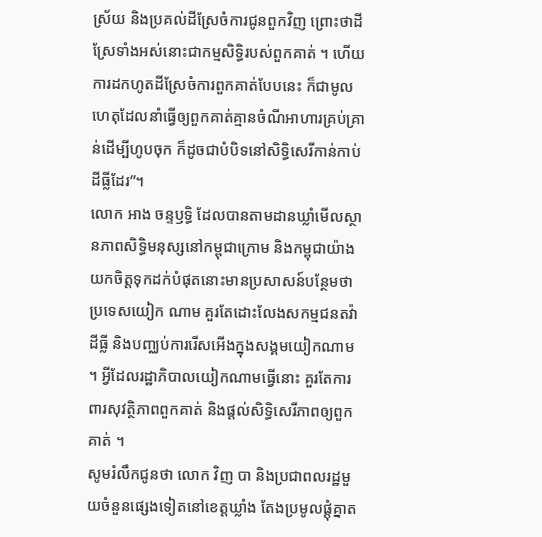ស្រ័យ និងប្រគល់ដីស្រែចំការជូនពួកវិញ ព្រោះថាដីស្រែទាំងអស់នោះជាកម្មសិទ្ធិរបស់ពួកគាត់ ។ ហើយការដកហូតដីស្រែចំការពួកគាត់បែបនេះ ក៏ជាមូលហេតុដែលនាំធ្វើឲ្យពួកគាត់គ្មានចំណីអាហារគ្រប់គ្រាន់ដើម្បីហូបចុក ក៏ដូចជាបំបិទនៅសិទ្ធិសេរីកាន់កាប់ដីធ្លីដែរ”។
លោក អាង ចន្ទឫទ្ធិ ដែលបានតាមដានឃ្លាំមើលស្ថានភាពសិទ្ធិមនុស្សនៅកម្ពុជាក្រោម និងកម្ពុជាយ៉ាងយកចិត្តទុកដក់បំផុតនោះមានប្រសាសន៍បន្ថែមថា ប្រទេសយៀក ណាម គួរតែដោះលែងសកម្មជនតវ៉ាដីធ្លី និងបញ្ឈប់ការរើសអើងក្នុងសង្គមយៀកណាម ។ អ្វីដែលរដ្ឋាភិបាលយៀកណាមធ្វើនោះ គួរតែការពារសុវត្ថិភាពពួកគាត់ និងផ្តល់សិទ្ធិសេរីភាពឲ្យពួកគាត់ ។
សូមរំលឹកជូនថា លោក វិញ បា និងប្រជាពលរដ្ឋមួយចំនួនផ្សេងទៀតនៅខេត្តឃ្លាំង តែងប្រមូលផ្តុំគ្នាត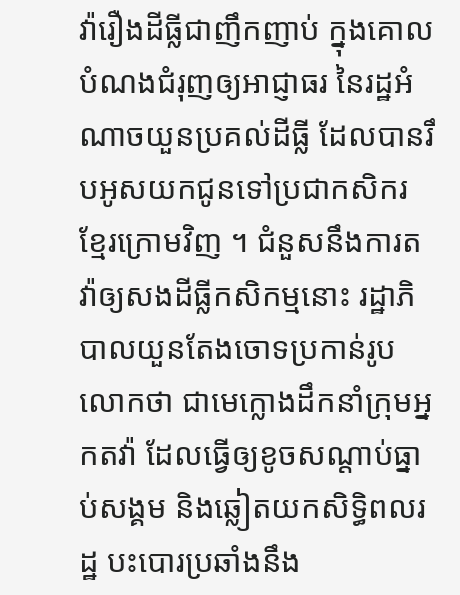វ៉ារឿងដីធ្លីជាញឹកញាប់ ក្នុងគោលបំណងជំរុញឲ្យអាជ្ញាធរ នៃរដ្ឋអំណាចយួនប្រគល់ដីធ្លី ដែលបានរឹបអូសយកជូនទៅប្រជាកសិករខ្មែរក្រោមវិញ ។ ជំនួសនឹងការតវ៉ាឲ្យសងដីធ្លីកសិកម្មនោះ រដ្ឋាភិបាលយួនតែងចោទប្រកាន់រូបលោកថា ជាមេក្លោងដឹកនាំក្រុមអ្នកតវ៉ា ដែលធ្វើឲ្យខូចសណ្តាប់ធ្នាប់សង្គម និងឆ្លៀតយកសិទ្ធិពលរដ្ឋ បះបោរប្រឆាំងនឹង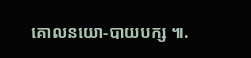គោលនយោ-បាយបក្ស ៕.